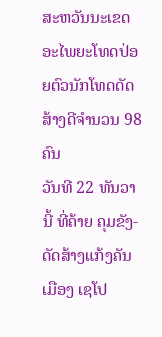ສະຫວັນນະເຂດອະໄພຍະໂທດປ່ອຍຕົວນັກໂທດດັດສ້າງດີຈຳນວນ 98 ຄົນ
ວັນທີ 22 ທັນວານີ້ ທີ່ຄ້າຍ ຄຸມຂັງ-ດັດສ້າງແກ້ງຄັນ ເມືອງ ເຊໂປ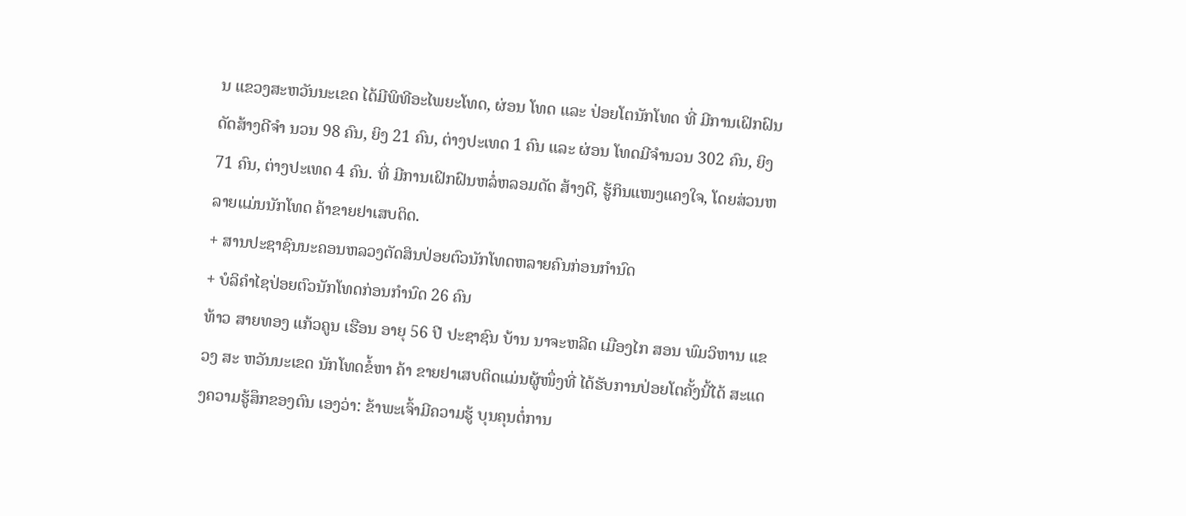ນ ແຂວງສະຫວັນນະເຂດ ໄດ້ມີພິທີອະໄພຍະໂທດ, ຜ່ອນ ໂທດ ແລະ ປ່ອຍໂຕນັກໂທດ ທີ່ ມີການເຝິກຝົນດັດສ້າງດີຈຳ ນວນ 98 ຄົນ, ຍິງ 21 ຄົນ, ຕ່າງປະເທດ 1 ຄົນ ແລະ ຜ່ອນ ໂທດມີຈຳນວນ 302 ຄົນ, ຍິງ 71 ຄົນ, ຕ່າງປະເທດ 4 ຄົນ. ທີ່ ມີການເຝິກຝົນຫລໍ່ຫລອມດັດ ສ້າງດີ, ຮູ້ກິນແໜງແຄງໃຈ, ໂດຍສ່ວນຫລາຍແມ່ນນັກໂທດ ຄ້າຂາຍຢາເສບຕິດ.
+ ສານປະຊາຊົນນະຄອນຫລວງຕັດສິນປ່ອຍຕົວນັກໂທດຫລາຍຄົນກ່ອນກຳນົດ
+ ບໍລິຄຳໄຊປ່ອຍຕົວນັກໂທດກ່ອນກຳນົດ 26 ຄົນ
ທ້າວ ສາຍທອງ ແກ້ວຄູນ ເຮືອນ ອາຍຸ 56 ປີ ປະຊາຊົນ ບ້ານ ນາຈະຫລີດ ເມືອງໄກ ສອນ ພົມວິຫານ ແຂວງ ສະ ຫວັນນະເຂດ ນັກໂທດຂໍ້ຫາ ຄ້າ ຂາຍຢາເສບຕິດແມ່ນຜູ້ໜຶ່ງທີ່ ໄດ້ຮັບການປ່ອຍໂຕຄັ້ງນີ້ໄດ້ ສະແດງຄວາມຮູ້ສຶກຂອງຕົນ ເອງວ່າ: ຂ້າພະເຈົ້າມີຄວາມຮູ້ ບຸນຄຸນຕໍ່ການ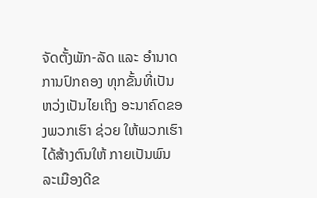ຈັດຕັ້ງພັກ-ລັດ ແລະ ອຳນາດການປົກຄອງ ທຸກຂັ້ນທີ່ເປັນຫວ່ງເປັນໄຍເຖິງ ອະນາຄົດຂອງພວກເຮົາ ຊ່ວຍ ໃຫ້ພວກເຮົາໄດ້ສ້າງຕົນໃຫ້ ກາຍເປັນພົນລະເມືອງດີຂ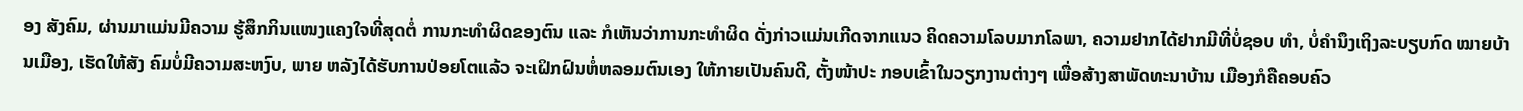ອງ ສັງຄົມ, ຜ່ານມາແມ່ນມີຄວາມ ຮູ້ສຶກກິນແໜງແຄງໃຈທີ່ສຸດຕໍ່ ການກະທຳຜິດຂອງຕົນ ແລະ ກໍເຫັນວ່າການກະທຳຜິດ ດັ່ງກ່າວແມ່ນເກີດຈາກແນວ ຄິດຄວາມໂລບມາກໂລພາ, ຄວາມຢາກໄດ້ຢາກມີທີ່ບໍ່ຊອບ ທຳ, ບໍ່ຄຳນຶງເຖິງລະບຽບກົດ ໝາຍບ້ານເມືອງ, ເຮັດໃຫ້ສັງ ຄົມບໍ່ມີຄວາມສະຫງົບ, ພາຍ ຫລັງໄດ້ຮັບການປ່ອຍໂຕແລ້ວ ຈະເຝິກຝົນຫໍ່ຫລອມຕົນເອງ ໃຫ້ກາຍເປັນຄົນດີ, ຕັ້ງໜ້າປະ ກອບເຂົ້າໃນວຽກງານຕ່າງໆ ເພື່ອສ້າງສາພັດທະນາບ້ານ ເມືອງກໍຄືຄອບຄົວ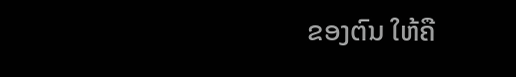ຂອງຕົນ ໃຫ້ຄື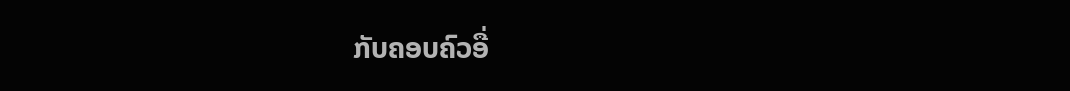ກັບຄອບຄົວອື່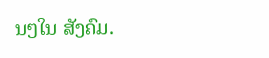ນໆໃນ ສັງຄົມ.